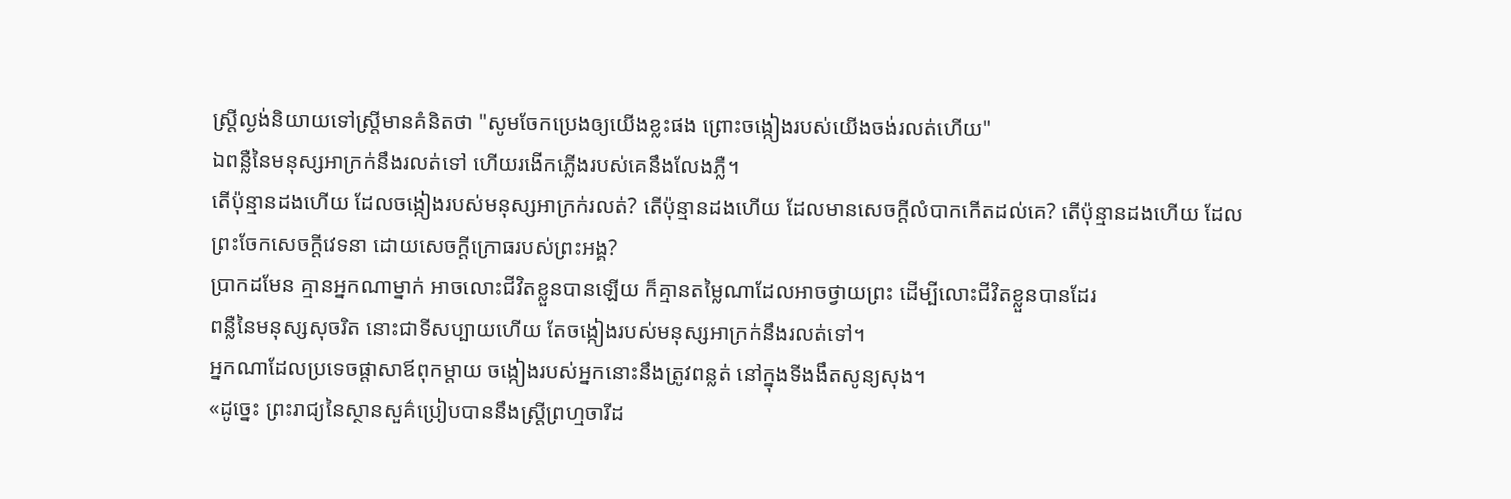ស្ត្រីល្ងង់និយាយទៅស្ត្រីមានគំនិតថា "សូមចែកប្រេងឲ្យយើងខ្លះផង ព្រោះចង្កៀងរបស់យើងចង់រលត់ហើយ"
ឯពន្លឺនៃមនុស្សអាក្រក់នឹងរលត់ទៅ ហើយរងើកភ្លើងរបស់គេនឹងលែងភ្លឺ។
តើប៉ុន្មានដងហើយ ដែលចង្កៀងរបស់មនុស្សអាក្រក់រលត់? តើប៉ុន្មានដងហើយ ដែលមានសេចក្ដីលំបាកកើតដល់គេ? តើប៉ុន្មានដងហើយ ដែលព្រះចែកសេចក្ដីវេទនា ដោយសេចក្ដីក្រោធរបស់ព្រះអង្គ?
ប្រាកដមែន គ្មានអ្នកណាម្នាក់ អាចលោះជីវិតខ្លួនបានឡើយ ក៏គ្មានតម្លៃណាដែលអាចថ្វាយព្រះ ដើម្បីលោះជីវិតខ្លួនបានដែរ
ពន្លឺនៃមនុស្សសុចរិត នោះជាទីសប្បាយហើយ តែចង្កៀងរបស់មនុស្សអាក្រក់នឹងរលត់ទៅ។
អ្នកណាដែលប្រទេចផ្ដាសាឪពុកម្តាយ ចង្កៀងរបស់អ្នកនោះនឹងត្រូវពន្លត់ នៅក្នុងទីងងឹតសូន្យសុង។
«ដូច្នេះ ព្រះរាជ្យនៃស្ថានសួគ៌ប្រៀបបាននឹងស្រី្តព្រហ្មចារីដ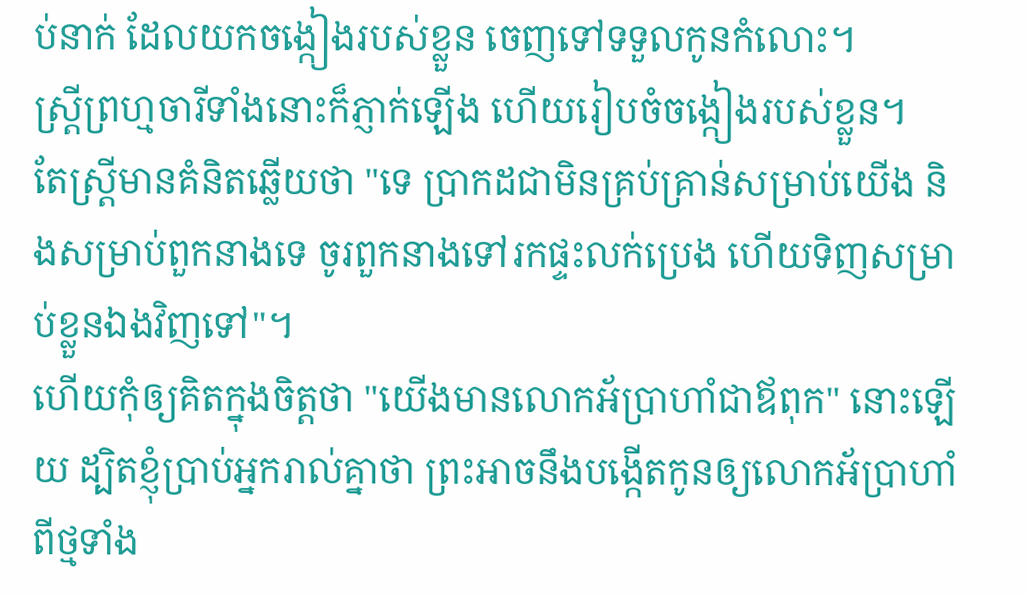ប់នាក់ ដែលយកចង្កៀងរបស់ខ្លួន ចេញទៅទទួលកូនកំលោះ។
ស្រី្តព្រហ្មចារីទាំងនោះក៏ភ្ញាក់ឡើង ហើយរៀបចំចង្កៀងរបស់ខ្លួន។
តែស្ត្រីមានគំនិតឆ្លើយថា "ទេ ប្រាកដជាមិនគ្រប់គ្រាន់សម្រាប់យើង និងសម្រាប់ពួកនាងទេ ចូរពួកនាងទៅរកផ្ទះលក់ប្រេង ហើយទិញសម្រាប់ខ្លួនឯងវិញទៅ"។
ហើយកុំឲ្យគិតក្នុងចិត្តថា "យើងមានលោកអ័ប្រាហាំជាឪពុក" នោះឡើយ ដ្បិតខ្ញុំប្រាប់អ្នករាល់គ្នាថា ព្រះអាចនឹងបង្កើតកូនឲ្យលោកអ័ប្រាហាំពីថ្មទាំង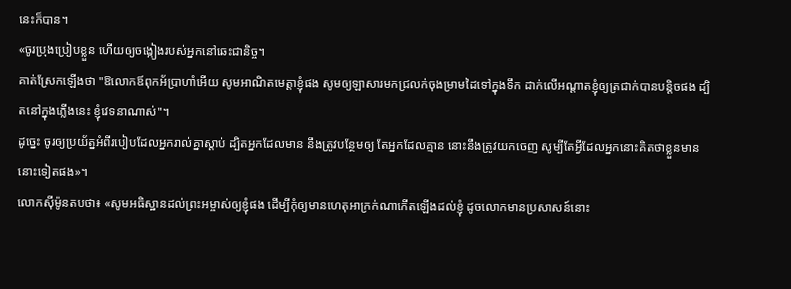នេះក៏បាន។
«ចូរប្រុងប្រៀបខ្លួន ហើយឲ្យចង្កៀងរបស់អ្នកនៅឆេះជានិច្ច។
គាត់ស្រែកឡើងថា "ឱលោកឪពុកអ័ប្រាហាំអើយ សូមអាណិតមេត្តាខ្ញុំផង សូមឲ្យឡាសារមកជ្រលក់ចុងម្រាមដៃទៅក្នុងទឹក ដាក់លើអណ្តាតខ្ញុំឲ្យត្រជាក់បានបន្តិចផង ដ្បិតនៅក្នុងភ្លើងនេះ ខ្ញុំវេទនាណាស់"។
ដូច្នេះ ចូរឲ្យប្រយ័ត្នអំពីរបៀបដែលអ្នករាល់គ្នាស្ដាប់ ដ្បិតអ្នកដែលមាន នឹងត្រូវបន្ថែមឲ្យ តែអ្នកដែលគ្មាន នោះនឹងត្រូវយកចេញ សូម្បីតែអ្វីដែលអ្នកនោះគិតថាខ្លួនមាននោះទៀតផង»។
លោកស៊ីម៉ូនតបថា៖ «សូមអធិស្ឋានដល់ព្រះអម្ចាស់ឲ្យខ្ញុំផង ដើម្បីកុំឲ្យមានហេតុអាក្រក់ណាកើតឡើងដល់ខ្ញុំ ដូចលោកមានប្រសាសន៍នោះ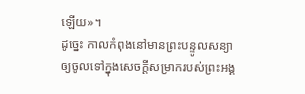ឡើយ»។
ដូច្នេះ កាលកំពុងនៅមានព្រះបន្ទូលសន្យា ឲ្យចូលទៅក្នុងសេចក្ដីសម្រាករបស់ព្រះអង្គ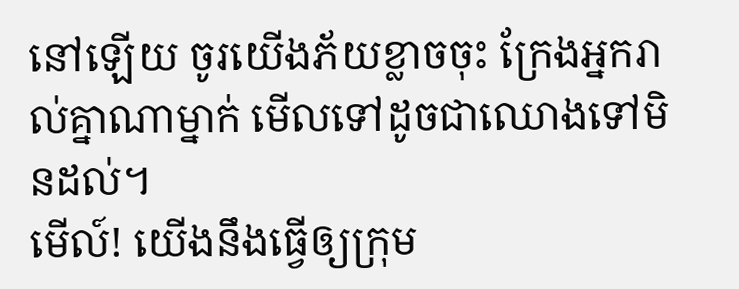នៅឡើយ ចូរយើងភ័យខ្លាចចុះ ក្រែងអ្នករាល់គ្នាណាម្នាក់ មើលទៅដូចជាឈោងទៅមិនដល់។
មើល៍! យើងនឹងធ្វើឲ្យក្រុម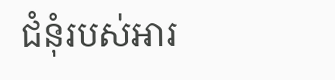ជំនុំរបស់អារ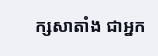ក្សសាតាំង ជាអ្នក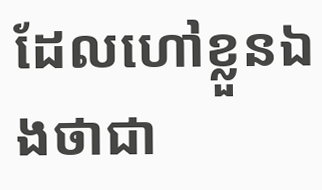ដែលហៅខ្លួនឯងថាជា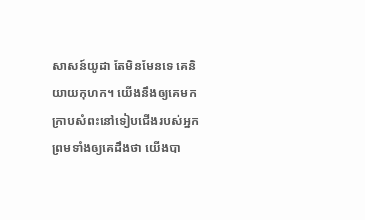សាសន៍យូដា តែមិនមែនទេ គេនិយាយកុហក។ យើងនឹងឲ្យគេមកក្រាបសំពះនៅទៀបជើងរបស់អ្នក ព្រមទាំងឲ្យគេដឹងថា យើងបា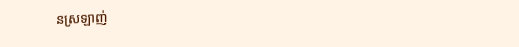នស្រឡាញ់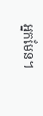អ្នកមែន។